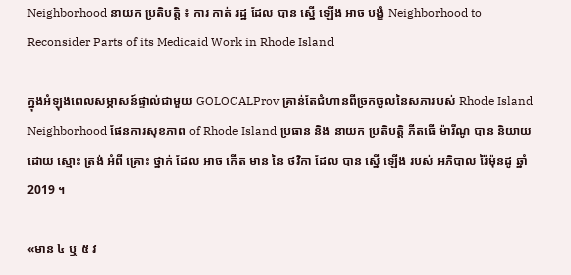Neighborhood នាយក ប្រតិបត្តិ ៖ ការ កាត់ រដ្ឋ ដែល បាន ស្នើ ឡើង អាច បង្ខំ Neighborhood to Reconsider Parts of its Medicaid Work in Rhode Island

ក្នុងអំឡុងពេលសម្ភាសន៍ផ្ទាល់ជាមួយ GOLOCALProv គ្រាន់តែជំហានពីច្រកចូលនៃសភារបស់ Rhode Island Neighborhood ផែនការសុខភាព of Rhode Island ប្រធាន និង នាយក ប្រតិបត្តិ ភីតធើ ម៉ារីណូ បាន និយាយ ដោយ ស្មោះ ត្រង់ អំពី គ្រោះ ថ្នាក់ ដែល អាច កើត មាន នៃ ថវិកា ដែល បាន ស្នើ ឡើង របស់ អភិបាល រ៉ៃម៉ុនដូ ឆ្នាំ 2019 ។

«មាន ៤ ឬ ៥ វ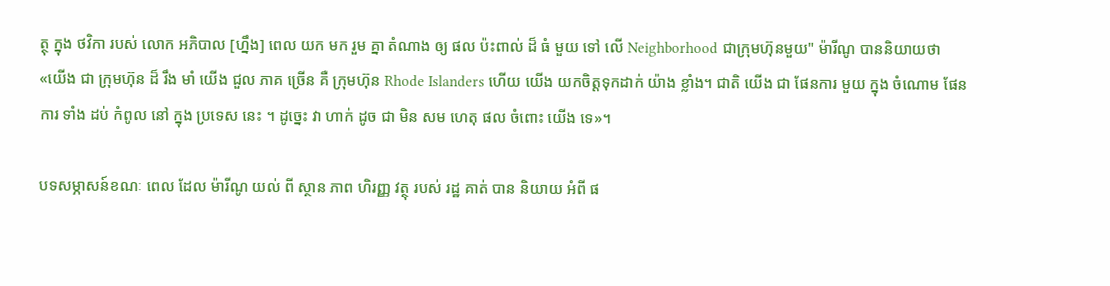ត្ថុ ក្នុង ថវិកា របស់ លោក អភិបាល [ហ្នឹង] ពេល យក មក រួម គ្នា តំណាង ឲ្យ ផល ប៉ះពាល់ ដ៏ ធំ មួយ ទៅ លើ Neighborhood ជាក្រុមហ៊ុនមួយ" ម៉ារីណូ បាននិយាយថា «យើង ជា ក្រុមហ៊ុន ដ៏ រឹង មាំ យើង ជួល ភាគ ច្រើន គឺ ក្រុមហ៊ុន Rhode Islanders ហើយ យើង យកចិត្តទុកដាក់ យ៉ាង ខ្លាំង។ ជាតិ យើង ជា ផែនការ មួយ ក្នុង ចំណោម ផែនការ ទាំង ដប់ កំពូល នៅ ក្នុង ប្រទេស នេះ ។ ដូច្នេះ វា ហាក់ ដូច ជា មិន សម ហេតុ ផល ចំពោះ យើង ទេ»។

បទសម្ភាសន៍ខណៈ ពេល ដែល ម៉ារីណូ យល់ ពី ស្ថាន ភាព ហិរញ្ញ វត្ថុ របស់ រដ្ឋ គាត់ បាន និយាយ អំពី ផ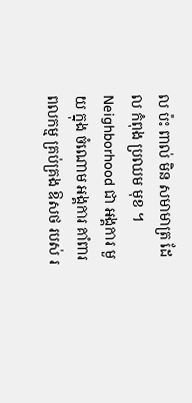ល ប៉ះ ពាល់ មិន សមាមាត្រ ដែល កំពុង ប្រឈម មុខ ។ Neighborhood ជា អង្គការ មួយ ក្នុង ចំណោម អង្គការ គាំពារ ពលកម្ម គ្រប់គ្រង ឱសថ របស់ រ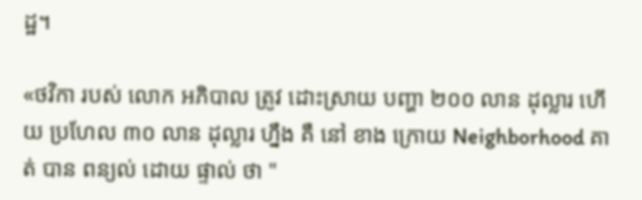ដ្ឋ។

«ថវិកា របស់ លោក អភិបាល ត្រូវ ដោះស្រាយ បញ្ហា ២០០ លាន ដុល្លារ ហើយ ប្រហែល ៣០ លាន ដុល្លារ ហ្នឹង គឺ នៅ ខាង ក្រោយ Neighborhood គាត់ បាន ពន្យល់ ដោយ ផ្ទាល់ ថា "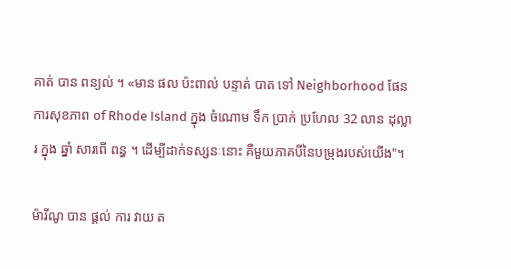គាត់ បាន ពន្យល់ ។ «មាន ផល ប៉ះពាល់ បន្ទាត់ បាត ទៅ Neighborhood ផែនការសុខភាព of Rhode Island ក្នុង ចំណោម ទឹក ប្រាក់ ប្រហែល 32 លាន ដុល្លារ ក្នុង ឆ្នាំ សារពើ ពន្ធ ។ ដើម្បីដាក់ទស្សនៈនោះ គឺមួយភាគបីនៃបម្រុងរបស់យើង"។

ម៉ារីណូ បាន ផ្តល់ ការ វាយ ត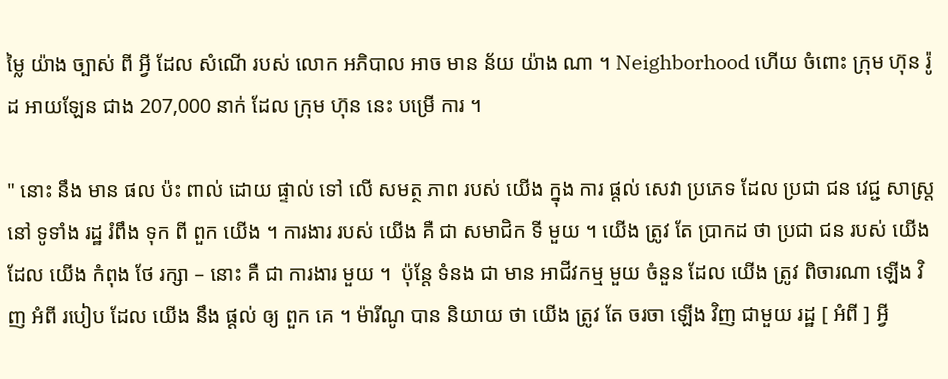ម្លៃ យ៉ាង ច្បាស់ ពី អ្វី ដែល សំណើ របស់ លោក អភិបាល អាច មាន ន័យ យ៉ាង ណា ។ Neighborhood ហើយ ចំពោះ ក្រុម ហ៊ុន រ៉ូដ អាយឡែន ជាង 207,000 នាក់ ដែល ក្រុម ហ៊ុន នេះ បម្រើ ការ ។

" នោះ នឹង មាន ផល ប៉ះ ពាល់ ដោយ ផ្ទាល់ ទៅ លើ សមត្ថ ភាព របស់ យើង ក្នុង ការ ផ្តល់ សេវា ប្រភេទ ដែល ប្រជា ជន វេជ្ជ សាស្ត្រ នៅ ទូទាំង រដ្ឋ រំពឹង ទុក ពី ពួក យើង ។ ការងារ របស់ យើង គឺ ជា សមាជិក ទី មួយ ។ យើង ត្រូវ តែ ប្រាកដ ថា ប្រជា ជន របស់ យើង ដែល យើង កំពុង ថែ រក្សា – នោះ គឺ ជា ការងារ មួយ ។  ប៉ុន្តែ ទំនង ជា មាន អាជីវកម្ម មួយ ចំនួន ដែល យើង ត្រូវ ពិចារណា ឡើង វិញ អំពី របៀប ដែល យើង នឹង ផ្តល់ ឲ្យ ពួក គេ ។ ម៉ារីណូ បាន និយាយ ថា យើង ត្រូវ តែ ចរចា ឡើង វិញ ជាមួយ រដ្ឋ [ អំពី ] អ្វី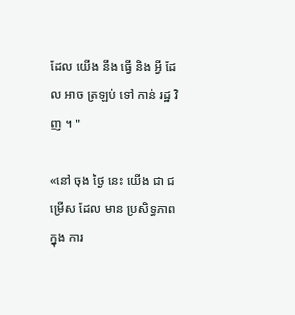ដែល យើង នឹង ធ្វើ និង អ្វី ដែល អាច ត្រឡប់ ទៅ កាន់ រដ្ឋ វិញ ។ "

«នៅ ចុង ថ្ងៃ នេះ យើង ជា ជម្រើស ដែល មាន ប្រសិទ្ធភាព ក្នុង ការ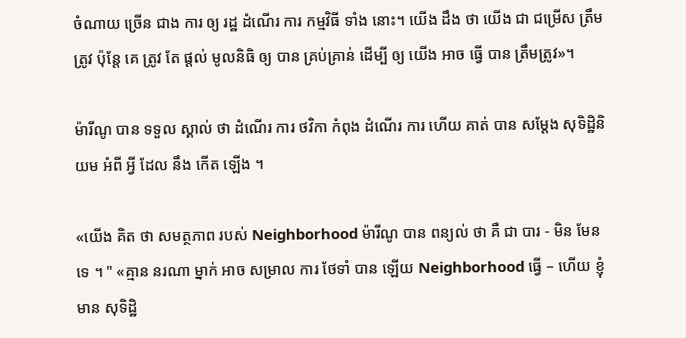ចំណាយ ច្រើន ជាង ការ ឲ្យ រដ្ឋ ដំណើរ ការ កម្មវិធី ទាំង នោះ។ យើង ដឹង ថា យើង ជា ជម្រើស ត្រឹមត្រូវ ប៉ុន្តែ គេ ត្រូវ តែ ផ្តល់ មូលនិធិ ឲ្យ បាន គ្រប់គ្រាន់ ដើម្បី ឲ្យ យើង អាច ធ្វើ បាន ត្រឹមត្រូវ»។

ម៉ារីណូ បាន ទទួល ស្គាល់ ថា ដំណើរ ការ ថវិកា កំពុង ដំណើរ ការ ហើយ គាត់ បាន សម្តែង សុទិដ្ឋិនិយម អំពី អ្វី ដែល នឹង កើត ឡើង ។

«យើង គិត ថា សមត្ថភាព របស់ Neighborhood ម៉ារីណូ បាន ពន្យល់ ថា គឺ ជា បារ - មិន មែន ទេ ។ " «គ្មាន នរណា ម្នាក់ អាច សម្រាល ការ ថែទាំ បាន ឡើយ Neighborhood ធ្វើ – ហើយ ខ្ញុំ មាន សុទិដ្ឋិ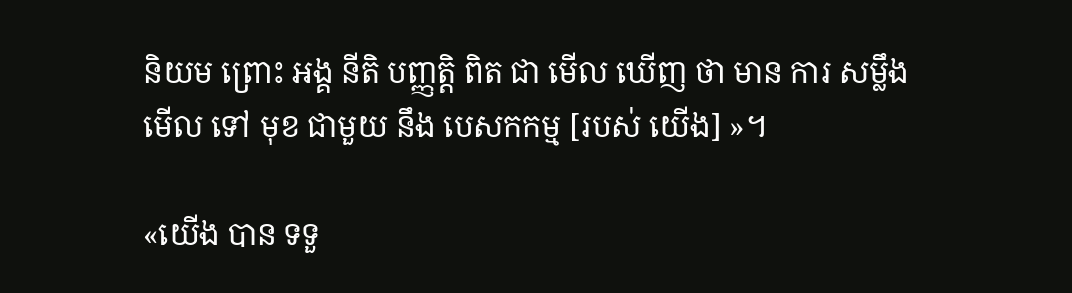និយម ព្រោះ អង្គ នីតិ បញ្ញត្តិ ពិត ជា មើល ឃើញ ថា មាន ការ សម្លឹង មើល ទៅ មុខ ជាមួយ នឹង បេសកកម្ម [របស់ យើង] »។

«យើង បាន ទទួ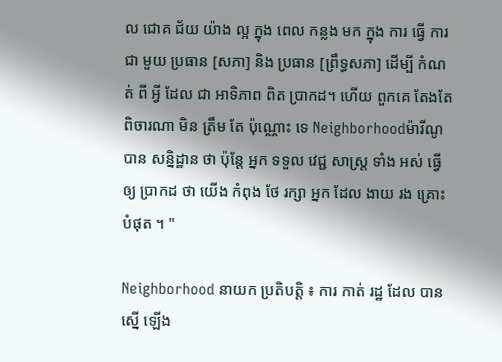ល ជោគ ជ័យ យ៉ាង ល្អ ក្នុង ពេល កន្លង មក ក្នុង ការ ធ្វើ ការ ជា មួយ ប្រធាន [សភា] និង ប្រធាន [ព្រឹទ្ធសភា] ដើម្បី កំណត់ ពី អ្វី ដែល ជា អាទិភាព ពិត ប្រាកដ។ ហើយ ពួកគេ តែងតែ ពិចារណា មិន ត្រឹម តែ ប៉ុណ្ណោះ ទេ Neighborhoodម៉ារីណូ បាន សន្និដ្ឋាន ថា ប៉ុន្តែ អ្នក ទទួល វេជ្ជ សាស្ត្រ ទាំង អស់ ធ្វើ ឲ្យ ប្រាកដ ថា យើង កំពុង ថែ រក្សា អ្នក ដែល ងាយ រង គ្រោះ បំផុត ។ "

Neighborhood នាយក ប្រតិបត្តិ ៖ ការ កាត់ រដ្ឋ ដែល បាន ស្នើ ឡើង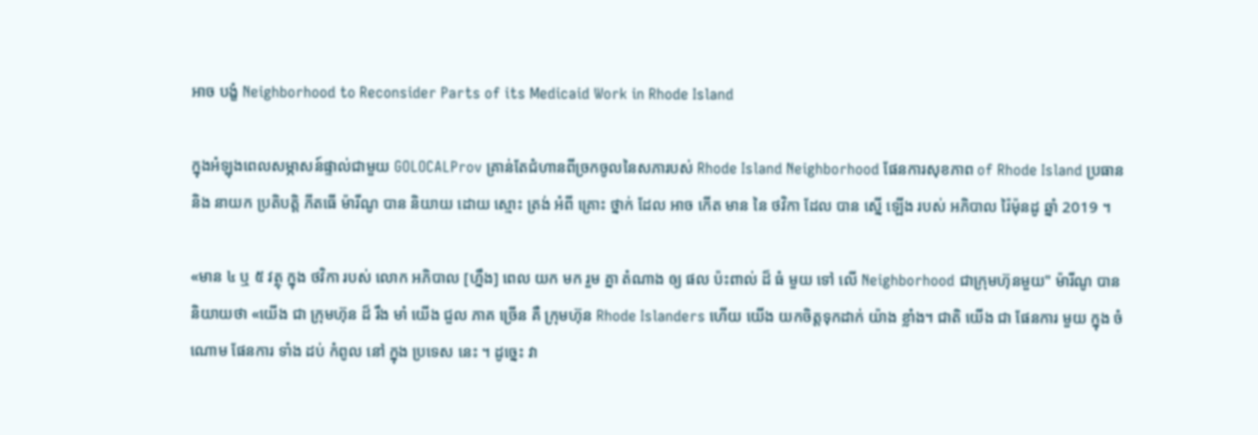អាច បង្ខំ Neighborhood to Reconsider Parts of its Medicaid Work in Rhode Island

ក្នុងអំឡុងពេលសម្ភាសន៍ផ្ទាល់ជាមួយ GOLOCALProv គ្រាន់តែជំហានពីច្រកចូលនៃសភារបស់ Rhode Island Neighborhood ផែនការសុខភាព of Rhode Island ប្រធាន និង នាយក ប្រតិបត្តិ ភីតធើ ម៉ារីណូ បាន និយាយ ដោយ ស្មោះ ត្រង់ អំពី គ្រោះ ថ្នាក់ ដែល អាច កើត មាន នៃ ថវិកា ដែល បាន ស្នើ ឡើង របស់ អភិបាល រ៉ៃម៉ុនដូ ឆ្នាំ 2019 ។

«មាន ៤ ឬ ៥ វត្ថុ ក្នុង ថវិកា របស់ លោក អភិបាល [ហ្នឹង] ពេល យក មក រួម គ្នា តំណាង ឲ្យ ផល ប៉ះពាល់ ដ៏ ធំ មួយ ទៅ លើ Neighborhood ជាក្រុមហ៊ុនមួយ" ម៉ារីណូ បាននិយាយថា «យើង ជា ក្រុមហ៊ុន ដ៏ រឹង មាំ យើង ជួល ភាគ ច្រើន គឺ ក្រុមហ៊ុន Rhode Islanders ហើយ យើង យកចិត្តទុកដាក់ យ៉ាង ខ្លាំង។ ជាតិ យើង ជា ផែនការ មួយ ក្នុង ចំណោម ផែនការ ទាំង ដប់ កំពូល នៅ ក្នុង ប្រទេស នេះ ។ ដូច្នេះ វា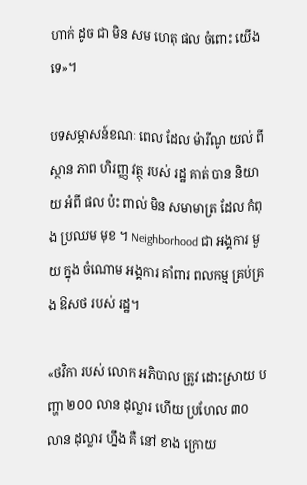ហាក់ ដូច ជា មិន សម ហេតុ ផល ចំពោះ យើង ទេ»។

បទសម្ភាសន៍ខណៈ ពេល ដែល ម៉ារីណូ យល់ ពី ស្ថាន ភាព ហិរញ្ញ វត្ថុ របស់ រដ្ឋ គាត់ បាន និយាយ អំពី ផល ប៉ះ ពាល់ មិន សមាមាត្រ ដែល កំពុង ប្រឈម មុខ ។ Neighborhood ជា អង្គការ មួយ ក្នុង ចំណោម អង្គការ គាំពារ ពលកម្ម គ្រប់គ្រង ឱសថ របស់ រដ្ឋ។

«ថវិកា របស់ លោក អភិបាល ត្រូវ ដោះស្រាយ បញ្ហា ២០០ លាន ដុល្លារ ហើយ ប្រហែល ៣០ លាន ដុល្លារ ហ្នឹង គឺ នៅ ខាង ក្រោយ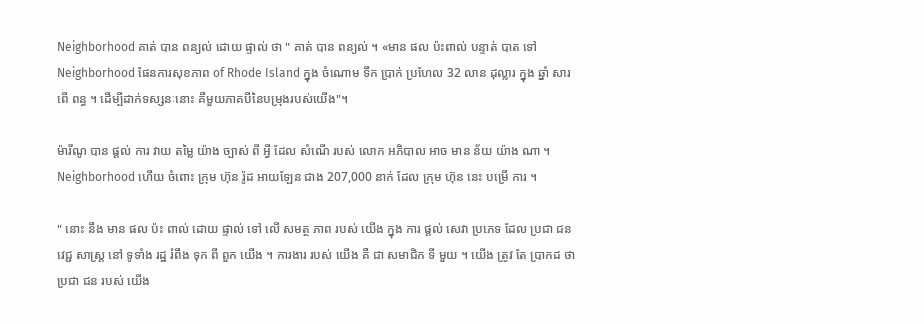Neighborhood គាត់ បាន ពន្យល់ ដោយ ផ្ទាល់ ថា " គាត់ បាន ពន្យល់ ។ «មាន ផល ប៉ះពាល់ បន្ទាត់ បាត ទៅ Neighborhood ផែនការសុខភាព of Rhode Island ក្នុង ចំណោម ទឹក ប្រាក់ ប្រហែល 32 លាន ដុល្លារ ក្នុង ឆ្នាំ សារពើ ពន្ធ ។ ដើម្បីដាក់ទស្សនៈនោះ គឺមួយភាគបីនៃបម្រុងរបស់យើង"។

ម៉ារីណូ បាន ផ្តល់ ការ វាយ តម្លៃ យ៉ាង ច្បាស់ ពី អ្វី ដែល សំណើ របស់ លោក អភិបាល អាច មាន ន័យ យ៉ាង ណា ។ Neighborhood ហើយ ចំពោះ ក្រុម ហ៊ុន រ៉ូដ អាយឡែន ជាង 207,000 នាក់ ដែល ក្រុម ហ៊ុន នេះ បម្រើ ការ ។

" នោះ នឹង មាន ផល ប៉ះ ពាល់ ដោយ ផ្ទាល់ ទៅ លើ សមត្ថ ភាព របស់ យើង ក្នុង ការ ផ្តល់ សេវា ប្រភេទ ដែល ប្រជា ជន វេជ្ជ សាស្ត្រ នៅ ទូទាំង រដ្ឋ រំពឹង ទុក ពី ពួក យើង ។ ការងារ របស់ យើង គឺ ជា សមាជិក ទី មួយ ។ យើង ត្រូវ តែ ប្រាកដ ថា ប្រជា ជន របស់ យើង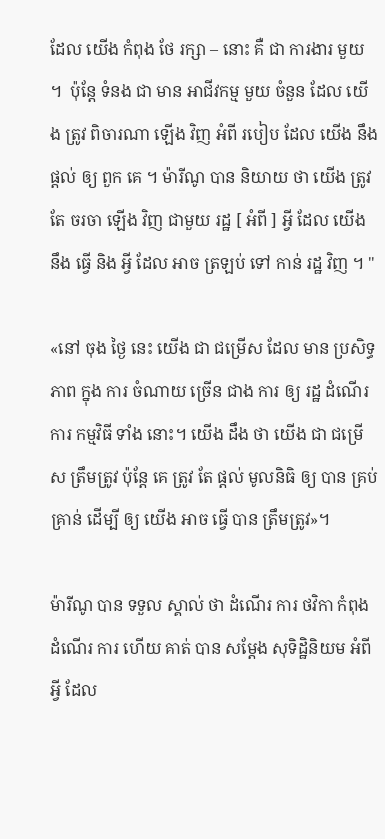ដែល យើង កំពុង ថែ រក្សា – នោះ គឺ ជា ការងារ មួយ ។  ប៉ុន្តែ ទំនង ជា មាន អាជីវកម្ម មួយ ចំនួន ដែល យើង ត្រូវ ពិចារណា ឡើង វិញ អំពី របៀប ដែល យើង នឹង ផ្តល់ ឲ្យ ពួក គេ ។ ម៉ារីណូ បាន និយាយ ថា យើង ត្រូវ តែ ចរចា ឡើង វិញ ជាមួយ រដ្ឋ [ អំពី ] អ្វី ដែល យើង នឹង ធ្វើ និង អ្វី ដែល អាច ត្រឡប់ ទៅ កាន់ រដ្ឋ វិញ ។ "

«នៅ ចុង ថ្ងៃ នេះ យើង ជា ជម្រើស ដែល មាន ប្រសិទ្ធភាព ក្នុង ការ ចំណាយ ច្រើន ជាង ការ ឲ្យ រដ្ឋ ដំណើរ ការ កម្មវិធី ទាំង នោះ។ យើង ដឹង ថា យើង ជា ជម្រើស ត្រឹមត្រូវ ប៉ុន្តែ គេ ត្រូវ តែ ផ្តល់ មូលនិធិ ឲ្យ បាន គ្រប់គ្រាន់ ដើម្បី ឲ្យ យើង អាច ធ្វើ បាន ត្រឹមត្រូវ»។

ម៉ារីណូ បាន ទទួល ស្គាល់ ថា ដំណើរ ការ ថវិកា កំពុង ដំណើរ ការ ហើយ គាត់ បាន សម្តែង សុទិដ្ឋិនិយម អំពី អ្វី ដែល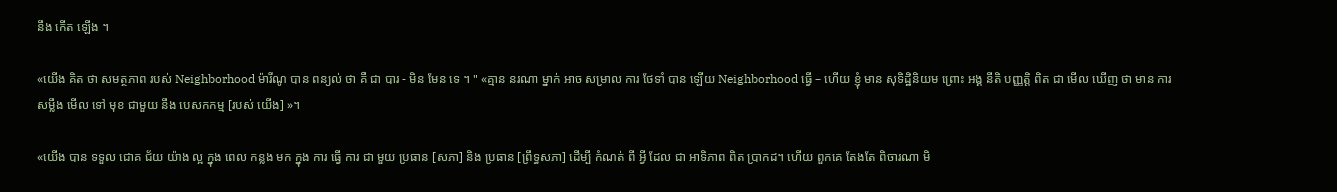នឹង កើត ឡើង ។

«យើង គិត ថា សមត្ថភាព របស់ Neighborhood ម៉ារីណូ បាន ពន្យល់ ថា គឺ ជា បារ - មិន មែន ទេ ។ " «គ្មាន នរណា ម្នាក់ អាច សម្រាល ការ ថែទាំ បាន ឡើយ Neighborhood ធ្វើ – ហើយ ខ្ញុំ មាន សុទិដ្ឋិនិយម ព្រោះ អង្គ នីតិ បញ្ញត្តិ ពិត ជា មើល ឃើញ ថា មាន ការ សម្លឹង មើល ទៅ មុខ ជាមួយ នឹង បេសកកម្ម [របស់ យើង] »។

«យើង បាន ទទួល ជោគ ជ័យ យ៉ាង ល្អ ក្នុង ពេល កន្លង មក ក្នុង ការ ធ្វើ ការ ជា មួយ ប្រធាន [សភា] និង ប្រធាន [ព្រឹទ្ធសភា] ដើម្បី កំណត់ ពី អ្វី ដែល ជា អាទិភាព ពិត ប្រាកដ។ ហើយ ពួកគេ តែងតែ ពិចារណា មិ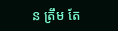ន ត្រឹម តែ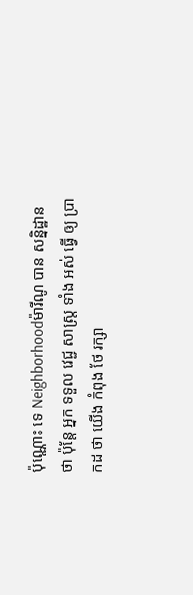ប៉ុណ្ណោះ ទេ Neighborhoodម៉ារីណូ បាន សន្និដ្ឋាន ថា ប៉ុន្តែ អ្នក ទទួល វេជ្ជ សាស្ត្រ ទាំង អស់ ធ្វើ ឲ្យ ប្រាកដ ថា យើង កំពុង ថែ រក្សា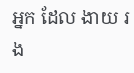អ្នក ដែល ងាយ រង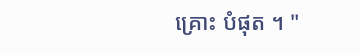គ្រោះ បំផុត ។ "